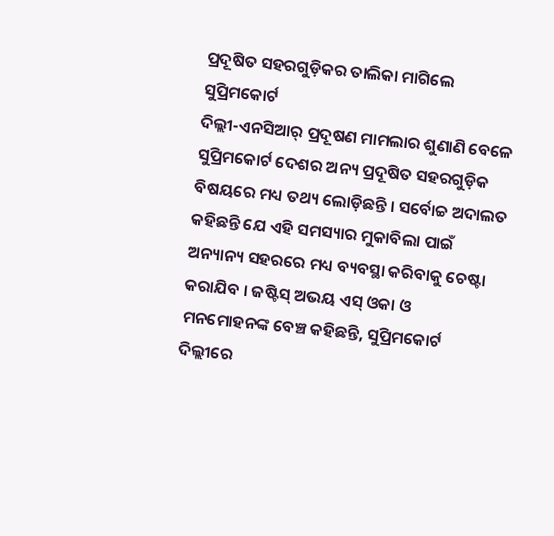ପ୍ରଦୂଷିତ ସହରଗୁଡ଼ିକର ତାଲିକା ମାଗିଲେ ସୁପ୍ରିମକୋର୍ଟ
ଦିଲ୍ଲୀ-ଏନସିଆର୍ ପ୍ରଦୂଷଣ ମାମଲାର ଶୁଣାଣି ବେଳେ ସୁପ୍ରିମକୋର୍ଟ ଦେଶର ଅନ୍ୟ ପ୍ରଦୂଷିତ ସହରଗୁଡ଼ିକ ବିଷୟରେ ମଧ୍ୟ ତଥ୍ୟ ଲୋଡ଼ିଛନ୍ତି । ସର୍ବୋଚ୍ଚ ଅଦାଲତ କହିଛନ୍ତି ଯେ ଏହି ସମସ୍ୟାର ମୁକାବିଲା ପାଇଁ ଅନ୍ୟାନ୍ୟ ସହରରେ ମଧ୍ୟ ବ୍ୟବସ୍ଥା କରିବାକୁ ଚେଷ୍ଟା କରାଯିବ । ଜଷ୍ଟିସ୍ ଅଭୟ ଏସ୍ ଓକା ଓ ମନମୋହନଙ୍କ ବେଞ୍ଚ କହିଛନ୍ତି, ସୁପ୍ରିମକୋର୍ଟ ଦିଲ୍ଲୀରେ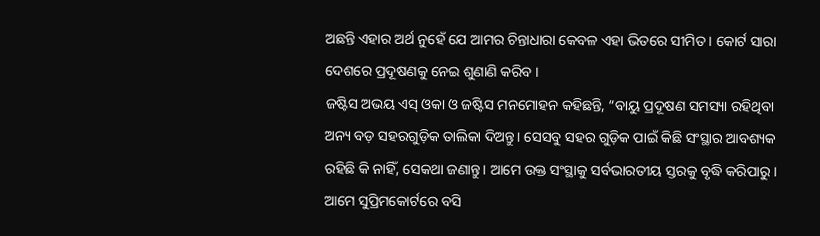ଅଛନ୍ତି ଏହାର ଅର୍ଥ ନୁହେଁ ଯେ ଆମର ଚିନ୍ତାଧାରା କେବଳ ଏହା ଭିତରେ ସୀମିତ । କୋର୍ଟ ସାରା ଦେଶରେ ପ୍ରଦୂଷଣକୁ ନେଇ ଶୁଣାଣି କରିବ ।
ଜଷ୍ଟିସ ଅଭୟ ଏସ୍ ଓକା ଓ ଜଷ୍ଟିସ ମନମୋହନ କହିଛନ୍ତି, “ବାୟୁ ପ୍ରଦୂଷଣ ସମସ୍ୟା ରହିଥିବା ଅନ୍ୟ ବଡ଼ ସହରଗୁଡ଼ିକ ତାଲିକା ଦିଅନ୍ତୁ। ସେସବୁ ସହର ଗୁଡ଼ିକ ପାଇଁ କିଛି ସଂସ୍ଥାର ଆବଶ୍ୟକ ରହିଛି କି ନାହିଁ, ସେକଥା ଜଣାନ୍ତୁ। ଆମେ ଉକ୍ତ ସଂସ୍ଥାକୁ ସର୍ବଭାରତୀୟ ସ୍ତରକୁ ବୃଦ୍ଧି କରିପାରୁ। ଆମେ ସୁପ୍ରିମକୋର୍ଟରେ ବସି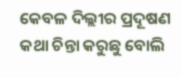କେବଳ ଦିଲ୍ଲୀର ପ୍ରଦୂଷଣ କଥା ଚିନ୍ତା କରୁଛୁ ବୋଲି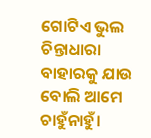ଗୋଟିଏ ଭୁଲ ଚିନ୍ତାଧାରା ବାହାରକୁ ଯାଉ ବୋଲି ଆମେ ଚାହୁଁନାହୁଁ।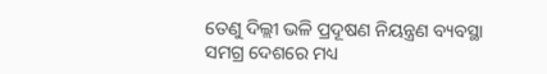ତେଣୁ ଦିଲ୍ଲୀ ଭଳି ପ୍ରଦୂଷଣ ନିୟନ୍ତ୍ରଣ ବ୍ୟବସ୍ଥା ସମଗ୍ର ଦେଶରେ ମଧ୍ୟ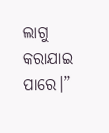ଲାଗୁ କରାଯାଇ ପାରେ।”